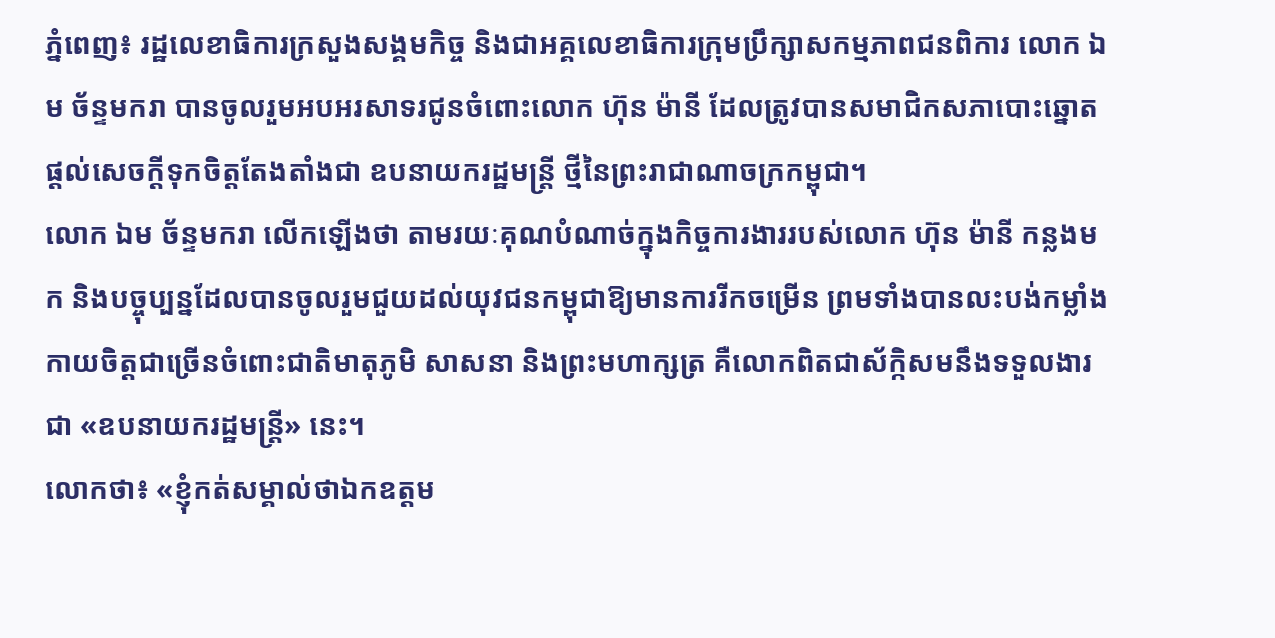ភ្នំពេញ៖ រដ្ឋលេខាធិការក្រសួងសង្គមកិច្ច និងជាអគ្គលេខាធិការក្រុមប្រឹក្សាសកម្មភាពជនពិការ លោក ឯម ច័ន្ទមករា បានចូលរួមអបអរសាទរជូនចំពោះលោក ហ៊ុន ម៉ានី ដែលត្រូវបានសមាជិកសភាបោះឆ្នោតផ្ដល់សេចក្ដីទុកចិត្តតែងតាំងជា ឧបនាយករដ្ឋមន្ត្រី ថ្មីនៃព្រះរាជាណាចក្រកម្ពុជា។
លោក ឯម ច័ន្ទមករា លើកឡើងថា តាមរយៈគុណបំណាច់ក្នុងកិច្ចការងាររបស់លោក ហ៊ុន ម៉ានី កន្លងមក និងបច្ចុប្បន្នដែលបានចូលរួមជួយដល់យុវជនកម្ពុជាឱ្យមានការរីកចម្រើន ព្រមទាំងបានលះបង់កម្លាំងកាយចិត្តជាច្រើនចំពោះជាតិមាតុភូមិ សាសនា និងព្រះមហាក្សត្រ គឺលោកពិតជាស័ក្កិសមនឹងទទួលងារជា «ឧបនាយករដ្ឋមន្ត្រី» នេះ។
លោកថា៖ «ខ្ញុំកត់សម្គាល់ថាឯកឧត្តម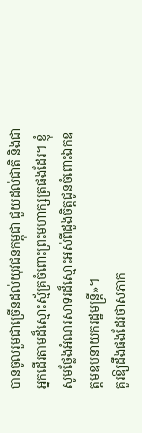បានចូលរួមជាច្រើនដល់យុវជនកម្ពុជា ជួយដល់ជាតិ និងជាអ្នកដើរតាមដ៏ស្មោះស្ម័គ្រចំពោះព្រះមហាក្សត្រផងដែរ។ ខ្ញុំសូមថ្លែងអំណរសាទរដ៏ស្មោះអស់ពីដួងចិត្តជូនចំពោះឯកឧត្តមឧបនាយករដ្ឋមន្ត្រី»។
គួរឱ្យដឹងផងដែរថាសភាក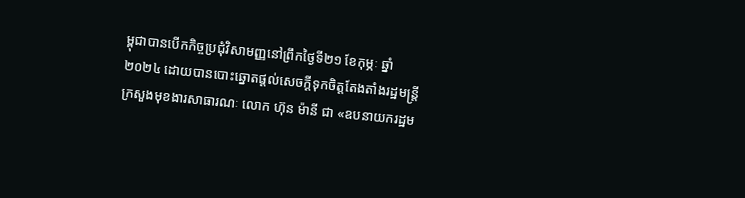ម្ពុជាបានបើកកិច្ចប្រជុំវិសាមញ្ញនៅព្រឹកថ្ងៃទី២១ ខែកុម្ភៈ ឆ្នាំ២០២៤ ដោយបានបោះឆ្នោតផ្ដល់សេចក្ដីទុកចិត្តតែងតាំងរដ្ឋមន្ត្រីក្រសួងមុខងារសាធារណៈ លោក ហ៊ុន ម៉ានី ជា «ឧបនាយករដ្ឋម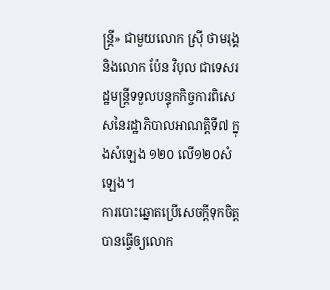ន្ត្រី» ជាមួយលោក ស្រ៊ី ថាមរុង្គ និងលោក ប៉ែន វិបុល ជាទេសរដ្ឋមន្ត្រីទទួលបន្ទុកកិច្ចការពិសេសនៃរដ្ឋាភិបាលអាណត្តិទី៧ ក្នុងសំឡេង ១២០ លើ១២០សំឡេង។
ការបោះឆ្នោតប្រើសេចក្ដីទុកចិត្តបានធ្វើឲ្យលោក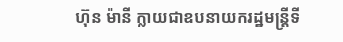ហ៊ុន ម៉ានី ក្លាយជាឧបនាយករដ្ឋមន្ត្រីទី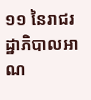១១ នៃរាជរដ្ឋាភិបាលអាណ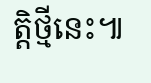ត្តិថ្មីនេះ៕